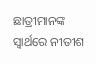ଛାତ୍ରୀମାନଙ୍କ ସ୍ୱାର୍ଥରେ ନୀତୀଶ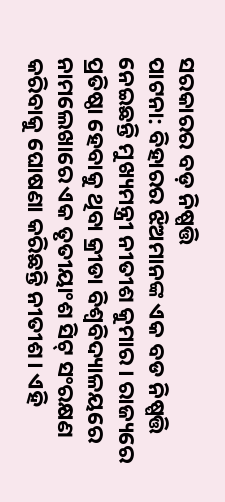ସରକାରର ବଡ଼ ନିଷ୍ପତ୍ତି
ପାଟନା: ବିହାରର ଝିଅମାନଙ୍କ ଏକ ବଡ ନିଷ୍ପତ୍ତି ନେଇଛନ୍ତି ମୁଖ୍ୟମନ୍ତ୍ରୀ ନୀତୀଶ କୁମାର । ରାଜ୍ୟରେ ପ୍ରତିଷ୍ଠା ହେବାକୁ ଥିବା କ୍ରୀଡା ବିଶ୍ୱବିଦ୍ୟାଳୟରେ ନାମଲେଖାରେ ଏକ ତୃତୀୟାଂଶ ସିଟ୍ ସଂରକ୍ଷଣ କରିବାକୁ ଘୋଷଣା କରିଛନ୍ତି ନୀତୀଶ। ଏହି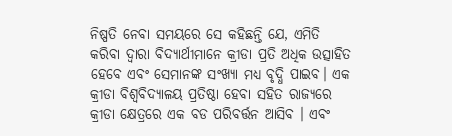ନିଷ୍ପତି ନେବା ସମୟରେ ସେ କହିଛନ୍ତି ଯେ, ଏମିତି କରିବା ଦ୍ୱାରା ବିଦ୍ୟାର୍ଥୀମାନେ କ୍ରୀଡା ପ୍ରତି ଅଧିକ ଉତ୍ସାହିତ ହେବେ ଏବଂ ସେମାନଙ୍କ ସଂଖ୍ୟା ମଧ୍ୟ ବୃଦ୍ଧି ପାଇବ। ଏକ କ୍ରୀଡା ବିଶ୍ୱବିଦ୍ୟାଳୟ ପ୍ରତିଷ୍ଠା ହେବା ସହିତ ରାଜ୍ୟରେ କ୍ରୀଡା କ୍ଷେତ୍ରରେ ଏକ ବଡ ପରିବର୍ତ୍ତନ ଆସିବ । ଏବଂ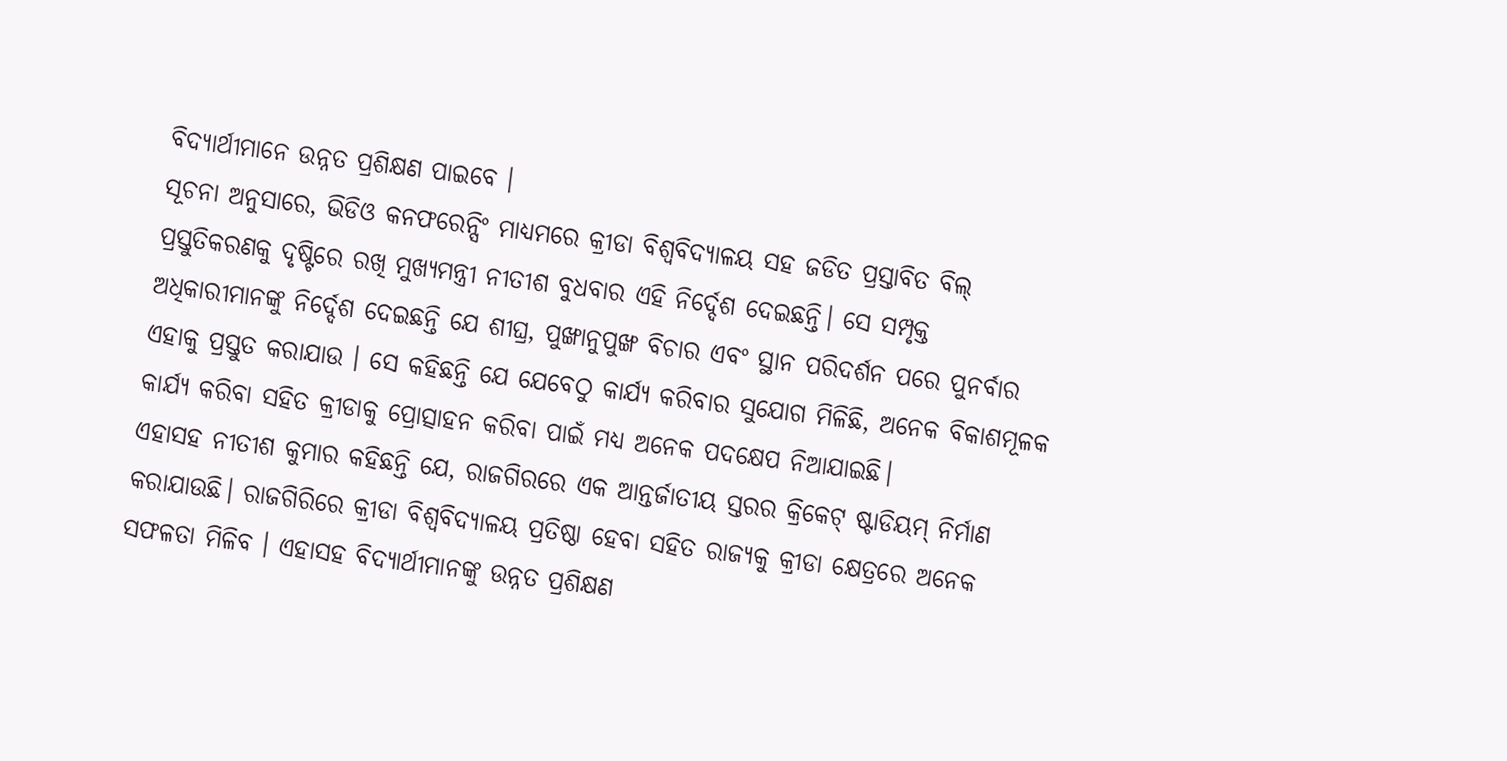ବିଦ୍ୟାର୍ଥୀମାନେ ଉନ୍ନତ ପ୍ରଶିକ୍ଷଣ ପାଇବେ ।
ସୂଚନା ଅନୁସାରେ, ଭିଡିଓ କନଫରେନ୍ସିଂ ମାଧ୍ୟମରେ କ୍ରୀଡା ବିଶ୍ୱବିଦ୍ୟାଳୟ ସହ ଜଡିତ ପ୍ରସ୍ତାବିତ ବିଲ୍ ପ୍ରସ୍ତୁତିକରଣକୁ ଦୃଷ୍ଟିରେ ରଖି ମୁଖ୍ଯମନ୍ତ୍ରୀ ନୀତୀଶ ବୁଧବାର ଏହି ନିର୍ଦ୍ଦେଶ ଦେଇଛନ୍ତି। ସେ ସମ୍ପୃକ୍ତ ଅଧିକାରୀମାନଙ୍କୁ ନିର୍ଦ୍ଦେଶ ଦେଇଛନ୍ତି ଯେ ଶୀଘ୍ର, ପୁଙ୍ଖାନୁପୁଙ୍ଖ ବିଚାର ଏବଂ ସ୍ଥାନ ପରିଦର୍ଶନ ପରେ ପୁନର୍ବାର ଏହାକୁ ପ୍ରସ୍ତୁତ କରାଯାଉ । ସେ କହିଛନ୍ତି ଯେ ଯେବେଠୁ କାର୍ଯ୍ୟ କରିବାର ସୁଯୋଗ ମିଳିଛି, ଅନେକ ବିକାଶମୂଳକ କାର୍ଯ୍ୟ କରିବା ସହିତ କ୍ରୀଡାକୁ ପ୍ରୋତ୍ସାହନ କରିବା ପାଇଁ ମଧ୍ୟ ଅନେକ ପଦକ୍ଷେପ ନିଆଯାଇଛି।
ଏହାସହ ନୀତୀଶ କୁମାର କହିଛନ୍ତି ଯେ, ରାଜଗିରରେ ଏକ ଆନ୍ତର୍ଜାତୀୟ ସ୍ତରର କ୍ରିକେଟ୍ ଷ୍ଟାଡିୟମ୍ ନିର୍ମାଣ କରାଯାଉଛି। ରାଜଗିରିରେ କ୍ରୀଡା ବିଶ୍ୱବିଦ୍ୟାଳୟ ପ୍ରତିଷ୍ଠା ହେବା ସହିତ ରାଜ୍ୟକୁ କ୍ରୀଡା କ୍ଷେତ୍ରରେ ଅନେକ ସଫଳତା ମିଳିବ । ଏହାସହ ବିଦ୍ୟାର୍ଥୀମାନଙ୍କୁ ଉନ୍ନତ ପ୍ରଶିକ୍ଷଣ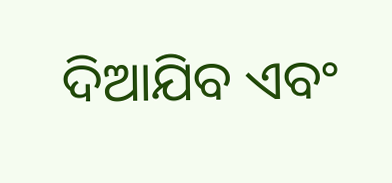ଦିଆଯିବ ଏବଂ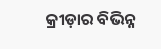କ୍ରୀଡ଼ାର ବିଭିନ୍ନ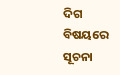ଦିଗ ବିଷୟରେ ସୂଚନା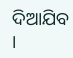ଦିଆଯିବ ।